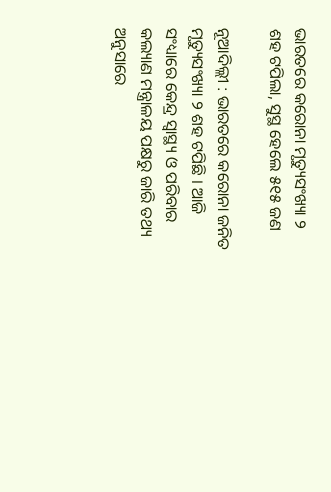ଭାରତରେ କରୋନା ମୃତ୍ୟୁସଂଖ୍ୟା ୨ ଶହ ଟପିଲା, ସୁସ୍ଥ ହେଲେ ୫୧୫ ଜଣ

ନୂଆଦିଲ୍ଲୀ : ଭାରତରେ କରୋନା ଜନିତ ମୃତ୍ୟୁସଂଖ୍ୟା ୨ ଶହ ଟପିଛି । ଆଜି ସଂଧ୍ୟାରେ କେନ୍ଦ୍ର ସ୍ୱାସ୍ଥ୍ୟ ଓ ପରିବାର କଲ୍ୟାଣ ମନ୍ତ୍ରାଳୟ ପକ୍ଷରୁ ଜାରି ତଥ୍ୟ ଅନୁସାରେ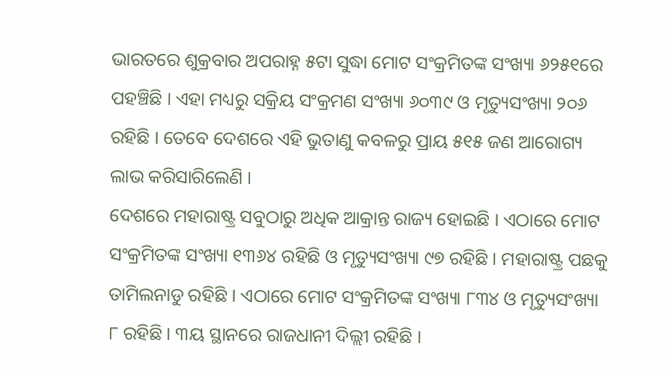ଭାରତରେ ଶୁକ୍ରବାର ଅପରାହ୍ନ ୫ଟା ସୁଦ୍ଧା ମୋଟ ସଂକ୍ରମିତଙ୍କ ସଂଖ୍ୟା ୬୨୫୧ରେ ପହଞ୍ଚିଛି । ଏହା ମଧ୍ୟରୁ ସକ୍ରିୟ ସଂକ୍ରମଣ ସଂଖ୍ୟା ୬୦୩୯ ଓ ମୃତ୍ୟୁସଂଖ୍ୟା ୨୦୬ ରହିଛି । ତେବେ ଦେଶରେ ଏହି ଭୁତାଣୁ କବଳରୁ ପ୍ରାୟ ୫୧୫ ଜଣ ଆରୋଗ୍ୟ ଲାଭ କରିସାରିଲେଣି ।
ଦେଶରେ ମହାରାଷ୍ଟ୍ର ସବୁଠାରୁ ଅଧିକ ଆକ୍ରାନ୍ତ ରାଜ୍ୟ ହୋଇଛି । ଏଠାରେ ମୋଟ ସଂକ୍ରମିତଙ୍କ ସଂଖ୍ୟା ୧୩୬୪ ରହିଛି ଓ ମୃତ୍ୟୁସଂଖ୍ୟା ୯୭ ରହିଛି । ମହାରାଷ୍ଟ୍ର ପଛକୁ ତାମିଲନାଡୁ ରହିଛି । ଏଠାରେ ମୋଟ ସଂକ୍ରମିତଙ୍କ ସଂଖ୍ୟା ୮୩୪ ଓ ମୃତ୍ୟୁସଂଖ୍ୟା ୮ ରହିଛି । ୩ୟ ସ୍ଥାନରେ ରାଜଧାନୀ ଦିଲ୍ଲୀ ରହିଛି ।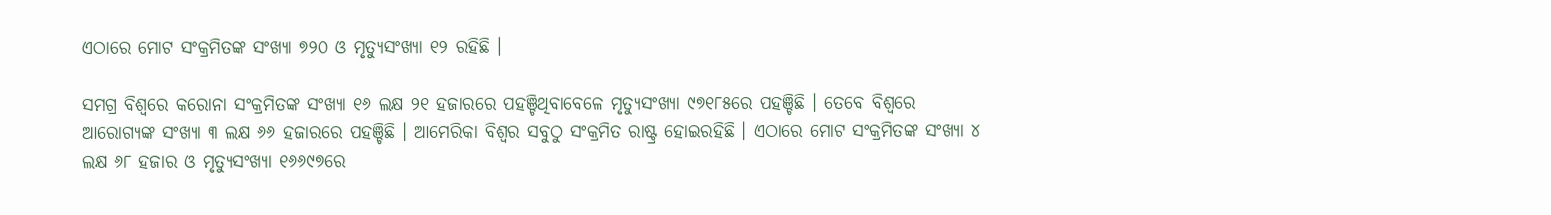ଏଠାରେ ମୋଟ ସଂକ୍ରମିତଙ୍କ ସଂଖ୍ୟା ୭୨୦ ଓ ମୃତ୍ୟୁସଂଖ୍ୟା ୧୨ ରହିଛି ।

ସମଗ୍ର ବିଶ୍ୱରେ କରୋନା ସଂକ୍ରମିତଙ୍କ ସଂଖ୍ୟା ୧୬ ଲକ୍ଷ ୨୧ ହଜାରରେ ପହଞ୍ଚିଥିବାବେଳେ ମୃତ୍ୟୁସଂଖ୍ୟା ୯୭୧୮୫ରେ ପହଞ୍ଚିଛି । ତେବେ ବିଶ୍ୱରେ ଆରୋଗ୍ୟଙ୍କ ସଂଖ୍ୟା ୩ ଲକ୍ଷ ୬୬ ହଜାରରେ ପହଞ୍ଚିଛି । ଆମେରିକା ବିଶ୍ୱର ସବୁଠୁ ସଂକ୍ରମିତ ରାଷ୍ଟ୍ର ହୋଇରହିଛି । ଏଠାରେ ମୋଟ ସଂକ୍ରମିତଙ୍କ ସଂଖ୍ୟା ୪ ଲକ୍ଷ ୬୮ ହଜାର ଓ ମୃତ୍ୟୁସଂଖ୍ୟା ୧୬୬୯୭ରେ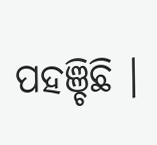ପହଞ୍ଚିଛି ।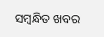ସମ୍ବନ୍ଧିତ ଖବର